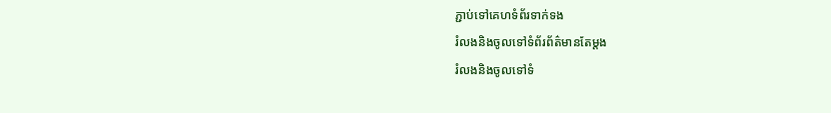ភ្ជាប់ទៅគេហទំព័រទាក់ទង
រំលងនិងចូលទៅទំព័រព័ត៌មានតែម្តង
រំលងនិងចូលទៅទំ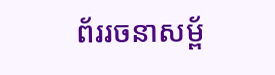ព័ររចនាសម្ព័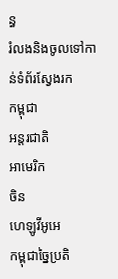ន្ធ
រំលងនិងចូលទៅកាន់ទំព័រស្វែងរក
កម្ពុជា
អន្តរជាតិ
អាមេរិក
ចិន
ហេឡូវីអូអេ
កម្ពុជាច្នៃប្រតិ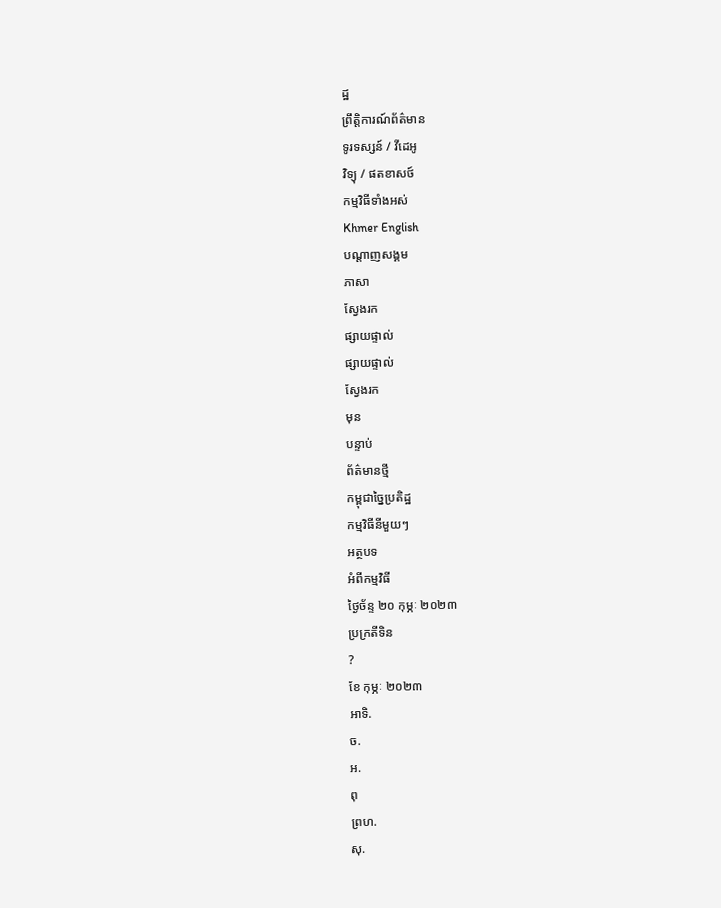ដ្ឋ
ព្រឹត្តិការណ៍ព័ត៌មាន
ទូរទស្សន៍ / វីដេអូ
វិទ្យុ / ផតខាសថ៍
កម្មវិធីទាំងអស់
Khmer English
បណ្តាញសង្គម
ភាសា
ស្វែងរក
ផ្សាយផ្ទាល់
ផ្សាយផ្ទាល់
ស្វែងរក
មុន
បន្ទាប់
ព័ត៌មានថ្មី
កម្ពុជាច្នៃប្រតិដ្ឋ
កម្មវិធីនីមួយៗ
អត្ថបទ
អំពីកម្មវិធី
ថ្ងៃច័ន្ទ ២០ កុម្ភៈ ២០២៣
ប្រក្រតីទិន
?
ខែ កុម្ភៈ ២០២៣
អាទិ.
ច.
អ.
ពុ
ព្រហ.
សុ.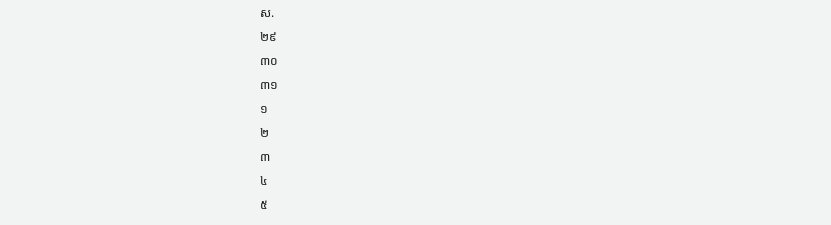ស.
២៩
៣០
៣១
១
២
៣
៤
៥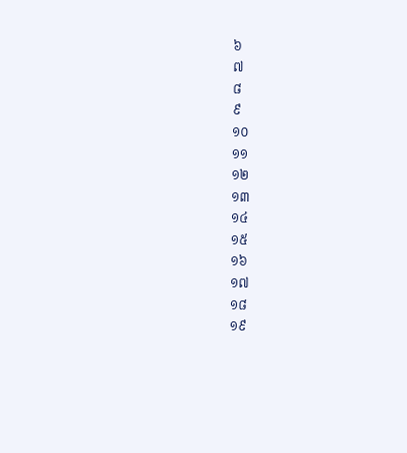៦
៧
៨
៩
១០
១១
១២
១៣
១៤
១៥
១៦
១៧
១៨
១៩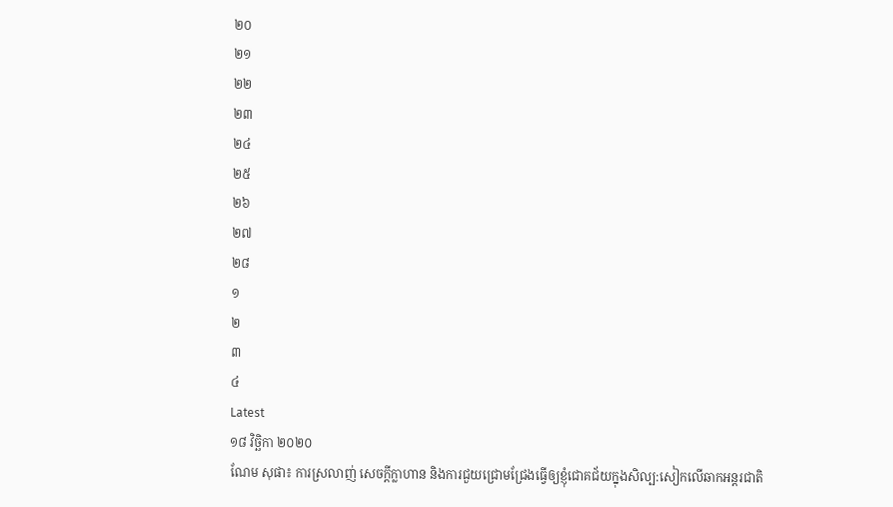២០
២១
២២
២៣
២៤
២៥
២៦
២៧
២៨
១
២
៣
៤
Latest
១៨ វិច្ឆិកា ២០២០
ណែម សុផា៖ ការស្រលាញ់ សេចក្ដីក្លាហាន និងការជួយជ្រោមជ្រែងធ្វើឲ្យខ្ញុំជោគជ័យក្នុងសិល្ប:សៀកលើឆាកអន្តរជាតិ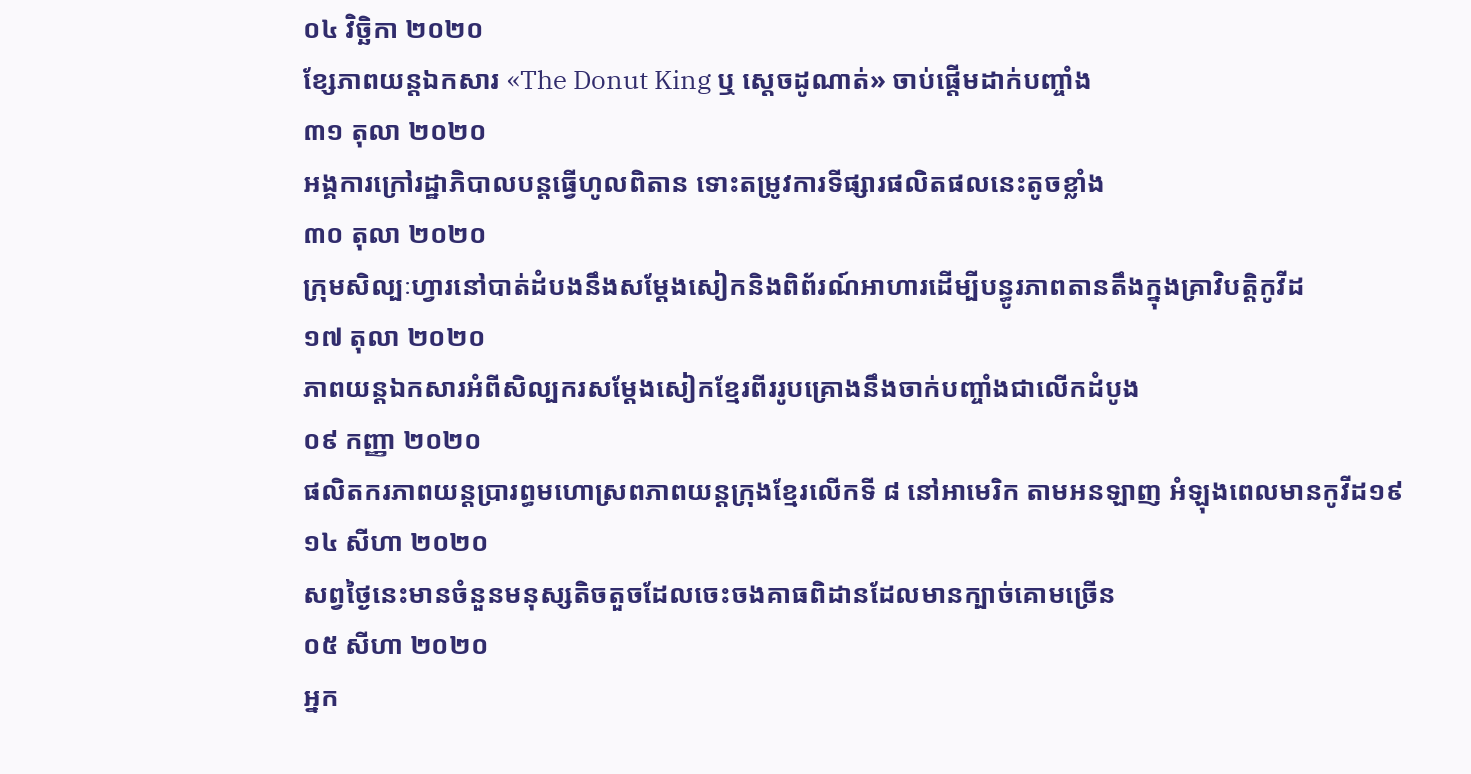០៤ វិច្ឆិកា ២០២០
ខ្សែភាពយន្តឯកសារ «The Donut King ឬ ស្តេចដូណាត់» ចាប់ផ្តើមដាក់បញ្ចាំង
៣១ តុលា ២០២០
អង្គការក្រៅរដ្ឋាភិបាលបន្តធ្វើហូលពិតាន ទោះតម្រូវការទីផ្សារផលិតផលនេះតូចខ្លាំង
៣០ តុលា ២០២០
ក្រុមសិល្បៈហ្វារនៅបាត់ដំបងនឹងសម្តែងសៀកនិងពិព័រណ៍អាហារដើម្បីបន្ធូរភាពតានតឹងក្នុងគ្រាវិបត្តិកូវីដ
១៧ តុលា ២០២០
ភាពយន្តឯកសារអំពីសិល្បករសម្តែងសៀកខ្មែរពីររូបគ្រោងនឹងចាក់បញ្ចាំងជាលើកដំបូង
០៩ កញ្ញា ២០២០
ផលិតករភាពយន្ដប្រារព្ធមហោស្រពភាពយន្ដក្រុងខ្មែរលើកទី ៨ នៅអាមេរិក តាមអនឡាញ អំឡុងពេលមានកូវីដ១៩
១៤ សីហា ២០២០
សព្វថ្ងៃនេះមានចំនួនមនុស្សតិចតួចដែលចេះចងគាធពិដានដែលមានក្បាច់គោមច្រើន
០៥ សីហា ២០២០
អ្នក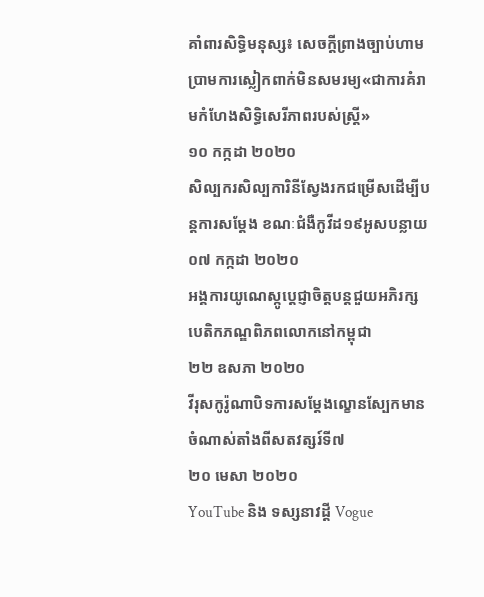គាំពារសិទ្ធិមនុស្ស៖ សេចក្តីព្រាងច្បាប់ហាមប្រាមការស្លៀកពាក់មិនសមរម្យ«ជាការគំរាមកំហែងសិទ្ធិសេរីភាពរបស់ស្រ្តី»
១០ កក្កដា ២០២០
សិល្បករសិល្បការិនីស្វែងរកជម្រើសដើម្បីបន្តការសម្តែង ខណៈជំងឺកូវីដ១៩អូសបន្លាយ
០៧ កក្កដា ២០២០
អង្គការយូណេស្កូប្តេជ្ញាចិត្តបន្តជួយអភិរក្សបេតិកភណ្ឌពិភពលោកនៅកម្ពុជា
២២ ឧសភា ២០២០
វីរុសកូរ៉ូណាបិទការសម្តែងល្ខោនស្បែកមានចំណាស់តាំងពីសតវត្សរ៍ទី៧
២០ មេសា ២០២០
YouTube និង ទស្សនាវដ្តី Vogue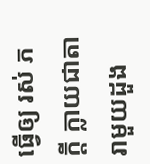ធ្វើឲ្យ រស់ ភក្តី ក្លាយជាតារាមួយដួង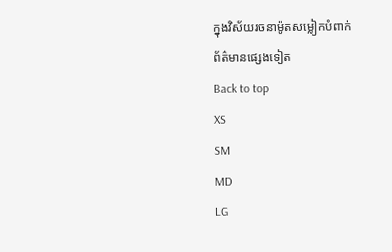ក្នុងវិស័យរចនាម៉ូតសម្លៀកបំពាក់
ព័ត៌មានផ្សេងទៀត
Back to top
XS
SM
MD
LG